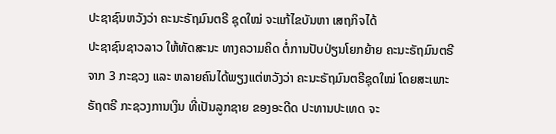ປະຊາຊົນຫວັງວ່າ ຄະນະຣັຖມົນຕຣີ ຊຸດໃໝ່ ຈະແກ້ໄຂບັນຫາ ເສຖກິຈໄດ້
ປະຊາຊົນຊາວລາວ ໃຫ້ທັດສະນະ ທາງຄວາມຄິດ ຕໍ່ການປັບປ່ຽນໂຍກຍ້າຍ ຄະນະຣັຖມົນຕຣີ ຈາກ 3 ກະຊວງ ແລະ ຫລາຍຄົນໄດ້ພຽງແຕ່ຫວັງວ່າ ຄະນະຣັຖມົນຕຣີຊຸດໃໝ່ ໂດຍສະເພາະຣັຖຕຣີ ກະຊວງການເງິນ ທີ່ເປັນລູກຊາຍ ຂອງອະດີດ ປະທານປະເທດ ຈະ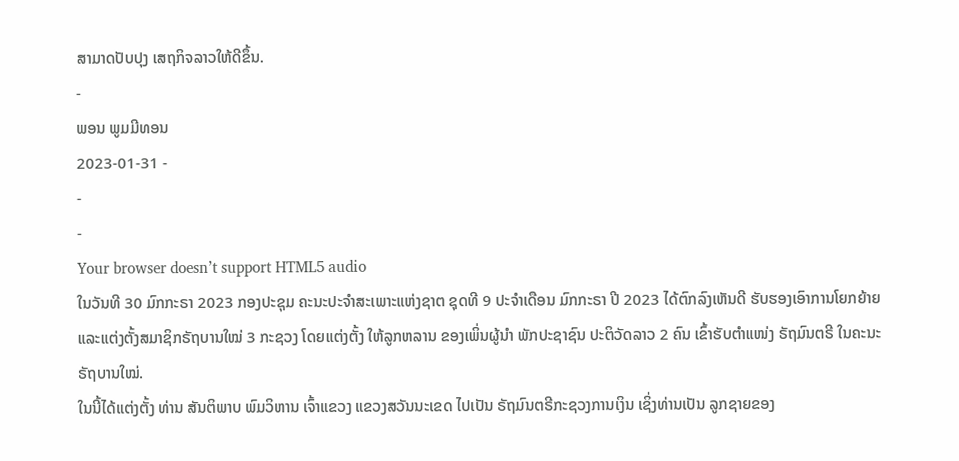ສາມາດປັບປຸງ ເສຖກິຈລາວໃຫ້ດີຂຶ້ນ.
-
ພອນ ພູມມີທອນ
2023-01-31 -
-
-
Your browser doesn’t support HTML5 audio
ໃນວັນທີ 30 ມົກກະຣາ 2023 ກອງປະຊຸມ ຄະນະປະຈໍາສະເພາະແຫ່ງຊາຕ ຊຸດທີ 9 ປະຈໍາເດືອນ ມົກກະຣາ ປີ 2023 ໄດ້ຕົກລົງເຫັນດີ ຮັບຮອງເອົາການໂຍກຍ້າຍ ແລະແຕ່ງຕັ້ງສມາຊິກຣັຖບານໃໝ່ 3 ກະຊວງ ໂດຍແຕ່ງຕັ້ງ ໃຫ້ລູກຫລານ ຂອງເພິ່ນຜູ້ນໍາ ພັກປະຊາຊົນ ປະຕິວັດລາວ 2 ຄົນ ເຂົ້າຮັບຕໍາແໜ່ງ ຣັຖມົນຕຣີ ໃນຄະນະຣັຖບານໃໝ່.
ໃນນີ້ໄດ້ແຕ່ງຕັ້ງ ທ່ານ ສັນຕິພາບ ພົມວິຫານ ເຈົ້າແຂວງ ແຂວງສວັນນະເຂດ ໄປເປັນ ຣັຖມົນຕຣີກະຊວງການເງິນ ເຊິ່ງທ່ານເປັນ ລູກຊາຍຂອງ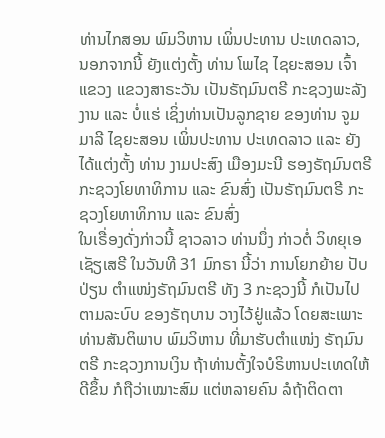ທ່ານໄກສອນ ພົມວິຫານ ເພິ່ນປະທານ ປະເທດລາວ, ນອກຈາກນີ້ ຍັງແຕ່ງຕັ້ງ ທ່ານ ໂພໄຊ ໄຊຍະສອນ ເຈົ້າແຂວງ ແຂວງສາຣະວັນ ເປັນຣັຖມົນຕຣີ ກະຊວງພະລັງງານ ແລະ ບໍ່ແຮ່ ເຊິ່ງທ່ານເປັນລູກຊາຍ ຂອງທ່ານ ຈູມມາລີ ໄຊຍະສອນ ເພິ່ນປະທານ ປະເທດລາວ ແລະ ຍັງໄດ້ແຕ່ງຕັ້ງ ທ່ານ ງາມປະສົງ ເມືອງມະນີ ຮອງຣັຖມົນຕຣີ ກະຊວງໂຍທາທິການ ແລະ ຂົນສົ່ງ ເປັນຣັຖມົນຕຣີ ກະຊວງໂຍທາທິການ ແລະ ຂົນສົ່ງ
ໃນເຣື່ອງດັ່ງກ່າວນີ້ ຊາວລາວ ທ່ານນຶ່ງ ກ່າວຕໍ່ ວິທຍຸເອ ເຊັຽເສຣີ ໃນວັນທີ 31 ມົກຣາ ນີ້ວ່າ ການໂຍກຍ້າຍ ປັບປ່ຽນ ຕໍາແໜ່ງຣັຖມົນຕຣີ ທັງ 3 ກະຊວງນີ້ ກໍເປັນໄປຕາມລະບົບ ຂອງຣັຖບານ ວາງໄວ້ຢູ່ແລ້ວ ໂດຍສະເພາະ ທ່ານສັນຕິພາບ ພົມວິຫານ ທີ່ມາຮັບຕໍາແໜ່ງ ຣັຖມົນຕຣີ ກະຊວງການເງິນ ຖ້າທ່ານຕັ້ງໃຈບໍຣິຫານປະເທດໃຫ້ດີຂຶ້ນ ກໍຖືວ່າເໝາະສົມ ແຕ່ຫລາຍຄົນ ລໍຖ້າຕິດຕາ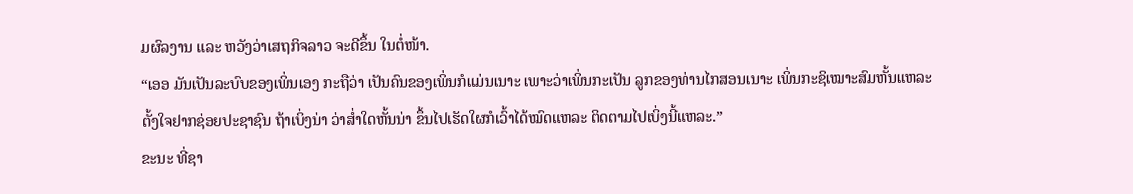ມຜົລງານ ແລະ ຫວັງວ່າເສຖກິຈລາວ ຈະດີຂຶ້ນ ໃນຕໍ່ໜ້າ.
“ເອອ ມັນເປັນລະບົບຂອງເພິ່ນເອງ ກະຖືວ່າ ເປັນຄົນຂອງເພິ່ນກໍແມ່ນເນາະ ເພາະວ່າເພິ່ນກະເປັນ ລູກຂອງທ່ານໄກສອນເນາະ ເພິ່ນກະຊິເໝາະສົມຫັ້ນແຫລະ ຕັ້ງໃຈຢາກຊ່ອຍປະຊາຊົນ ຖ້າເບິ່ງນ່າ ວ່າສ່ຳໃດຫັ້ນນ່າ ຂຶ້ນໄປເຮັດໃຜກໍເວົ້າໄດ້ໝົດແຫລະ ຕິດຕາມໄປເບິ່ງນີ້ແຫລະ.”
ຂະນະ ທີ່ຊາ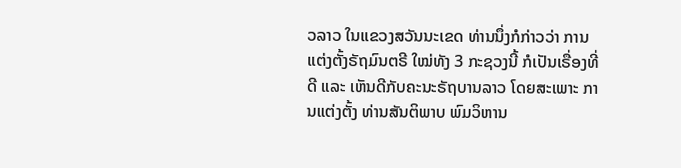ວລາວ ໃນແຂວງສວັນນະເຂດ ທ່ານນຶ່ງກໍກ່າວວ່າ ການແຕ່ງຕັ້ງຣັຖມົນຕຣີ ໃໝ່ທັງ 3 ກະຊວງນີ້ ກໍເປັນເຣື່ອງທີ່ດີ ແລະ ເຫັນດີກັບຄະນະຣັຖບານລາວ ໂດຍສະເພາະ ການແຕ່ງຕັ້ງ ທ່ານສັນຕິພາບ ພົມວິຫານ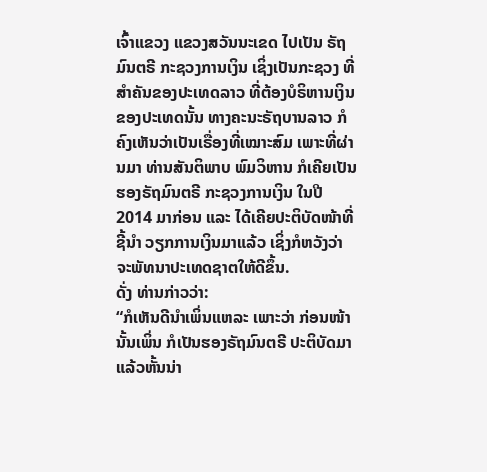ເຈົ້າແຂວງ ແຂວງສວັນນະເຂດ ໄປເປັນ ຣັຖມົນຕຣີ ກະຊວງການເງິນ ເຊິ່ງເປັນກະຊວງ ທີ່ສໍາຄັນຂອງປະເທດລາວ ທີ່ຕ້ອງບໍຣິຫານເງິນ ຂອງປະເທດນັ້ນ ທາງຄະນະຣັຖບານລາວ ກໍຄົງເຫັນວ່າເປັນເຣື່ອງທີ່ເໝາະສົມ ເພາະທີ່ຜ່ານມາ ທ່ານສັນຕິພາບ ພົມວິຫານ ກໍເຄີຍເປັນ ຮອງຣັຖມົນຕຣີ ກະຊວງການເງິນ ໃນປີ 2014 ມາກ່ອນ ແລະ ໄດ້ເຄີຍປະຕິບັດໜ້າທີ່ຊີ້ນໍາ ວຽກການເງິນມາແລ້ວ ເຊິ່ງກໍຫວັງວ່າ ຈະພັທນາປະເທດຊາຕໃຫ້ດີຂຶ້ນ.
ດັ່ງ ທ່ານກ່າວວ່າ:
“ກໍເຫັນດີນໍາເພິ່ນແຫລະ ເພາະວ່າ ກ່ອນໜ້ານັ້ນເພິ່ນ ກໍເປັນຮອງຣັຖມົນຕຣີ ປະຕິບັດມາແລ້ວຫັ້ນນ່າ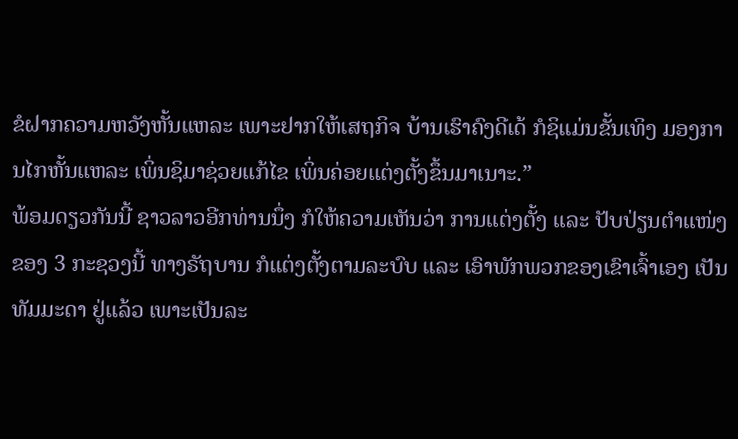ຂໍຝາກຄວາມຫວັງຫັ້ນແຫລະ ເພາະຢາກໃຫ້ເສຖກິຈ ບ້ານເຮົາຄົງດີເດ້ ກໍຊິແມ່ນຂັ້ນເທິງ ມອງການໄກຫັ້ນແຫລະ ເພິ່ນຊິມາຊ່ວຍແກ້ໄຂ ເພິ່ນຄ່ອຍແຕ່ງຕັ້ງຂຶ້ນມາເນາະ.”
ພ້ອມດຽວກັນນີ້ ຊາວລາວອີກທ່ານນຶ່ງ ກໍໃຫ້ຄວາມເຫັນວ່າ ການແຕ່ງຕັ້ງ ແລະ ປັບປ່ຽນຕໍາແໜ່ງຂອງ 3 ກະຊວງນີ້ ທາງຣັຖບານ ກໍແຕ່ງຕັ້ງຕາມລະບົບ ແລະ ເອົາພັກພວກຂອງເຂົາເຈົ້າເອງ ເປັນທັມມະດາ ຢູ່ແລ້ວ ເພາະເປັນລະ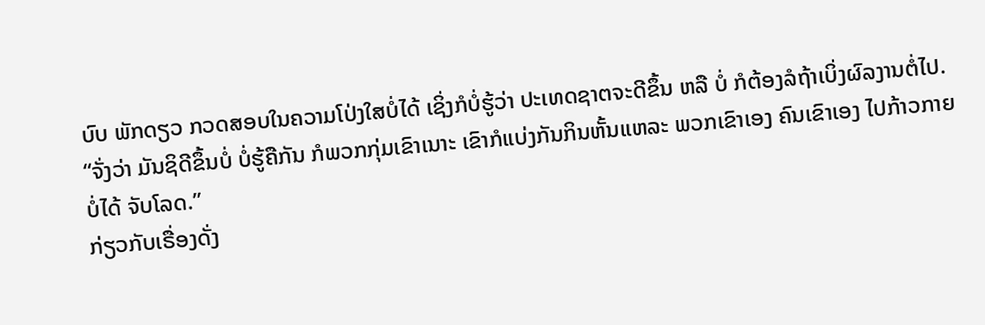ບົບ ພັກດຽວ ກວດສອບໃນຄວາມໂປ່ງໃສບໍ່ໄດ້ ເຊິ່ງກໍບໍ່ຮູ້ວ່າ ປະເທດຊາຕຈະດີຂຶ້ນ ຫລື ບໍ່ ກໍຕ້ອງລໍຖ້າເບິ່ງຜົລງານຕໍ່ໄປ.
“ຈັ່ງວ່າ ມັນຊິດີຂຶ້ນບໍ່ ບໍ່ຮູ້ຄືກັນ ກໍພວກກຸ່ມເຂົາເນາະ ເຂົາກໍແບ່ງກັນກິນຫັ້ນແຫລະ ພວກເຂົາເອງ ຄົນເຂົາເອງ ໄປກ້າວກາຍບໍ່ໄດ້ ຈັບໂລດ.”
ກ່ຽວກັບເຣື່ອງດັ່ງ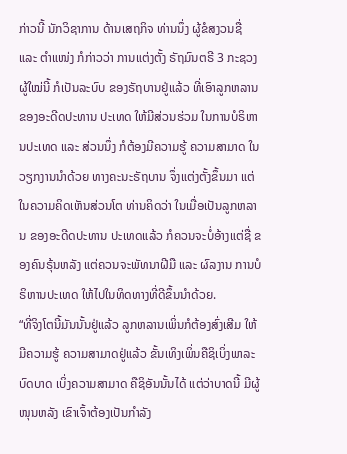ກ່າວນີ້ ນັກວິຊາການ ດ້ານເສຖກິຈ ທ່ານນຶ່ງ ຜູ້ຂໍສງວນຊື່ ແລະ ຕໍາແໜ່ງ ກໍກ່າວວ່າ ການແຕ່ງຕັ້ງ ຣັຖມົນຕຣີ 3 ກະຊວງຜູ້ໃໝ່ນີ້ ກໍເປັນລະບົບ ຂອງຣັຖບານຢູ່ແລ້ວ ທີ່ເອົາລູກຫລານຂອງອະດີດປະທານ ປະເທດ ໃຫ້ມີສ່ວນຮ່ວມ ໃນການບໍຣິຫານປະເທດ ແລະ ສ່ວນນຶ່ງ ກໍຕ້ອງມີຄວາມຮູ້ ຄວາມສາມາດ ໃນວຽກງານນໍາດ້ວຍ ທາງຄະນະຣັຖບານ ຈຶ່ງແຕ່ງຕັ້ງຂຶ້ນມາ ແຕ່ໃນຄວາມຄິດເຫັນສ່ວນໂຕ ທ່ານຄິດວ່າ ໃນເມື່ອເປັນລູກຫລານ ຂອງອະດີດປະທານ ປະເທດແລ້ວ ກໍຄວນຈະບໍ່ອ້າງແຕ່ຊື່ ຂອງຄົນຣຸ້ນຫລັງ ແຕ່ຄວນຈະພັທນາຝີມື ແລະ ຜົລງານ ການບໍຣິຫານປະເທດ ໃຫ້ໄປໃນທິດທາງທີ່ດີຂຶ້ນນໍາດ້ວຍ.
“ທີ່ຈິງໂຕນີ້ມັນນັ້ນຢູ່ແລ້ວ ລູກຫລານເພິ່ນກໍຕ້ອງສົ່ງເສີມ ໃຫ້ມີຄວາມຮູ້ ຄວາມສາມາດຢູ່ແລ້ວ ຂັ້ນເທິງເພິ່ນຄືຊິເບິ່ງພາລະບົດບາດ ເບິ່ງຄວາມສາມາດ ຄືຊິອັນນັ້ນໄດ້ ແຕ່ວ່າບາດນີ້ ມີຜູ້ໜຸນຫລັງ ເຂົາເຈົ້າຕ້ອງເປັນກໍາລັງ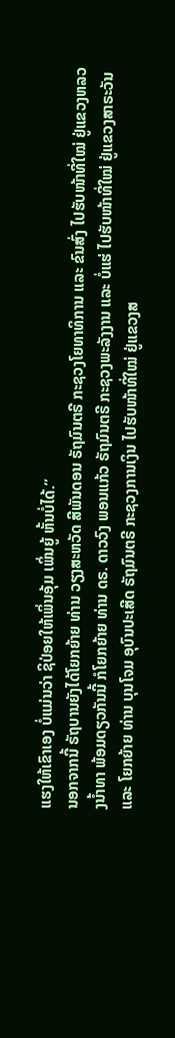ແຮງໃຫ້ເຂົາເອງ ບໍ່ແມ່ນວ່າ ຊິປ່ອຍໃຫ້ເພິ່ນອຸ້ມ ເພິ່ນຍູ້ ຫັ້ນບໍ່ໄດ້.”
ນອກຈາກນີ້ ຣັຖບານຍັງໄດ້ໂຍກຍ້າຍ ທ່ານ ວຽງສະຫວັດ ສີພັນດອນ ຣັຖມົນຕຣີ ກະຊວງໂຍທາທິການ ແລະ ຂົນສົ່ງ ໄປຮັບໜ້າທີ່ໃໝ່ ຢູ່ແຂວງຫລວງນ້ຳທາ ພ້ອມດຽວກັນນີ້ ກໍໂຍກຍ້າຍ ທ່ານ ດຣ. ດາວວົງ ພອນແກ້ວ ຣັຖມົນຕຣີ ກະຊວງພະລັງງານ ແລະ ບໍ່ແຮ່ ໄປຮັບໜ້າທີ່ໃໝ່ ຢູ່ແຂວງສາຣະວັນ ແລະ ໂຍກຍ້າຍ ທ່ານ ບຸນໂຈມ ອຸບົນປະເສີດ ຣັຖມົນຕຣີ ກະຊວງການເງິນ ໄປຮັບໜ້າທີ່ໃໝ່ ຢູ່ແຂວງສ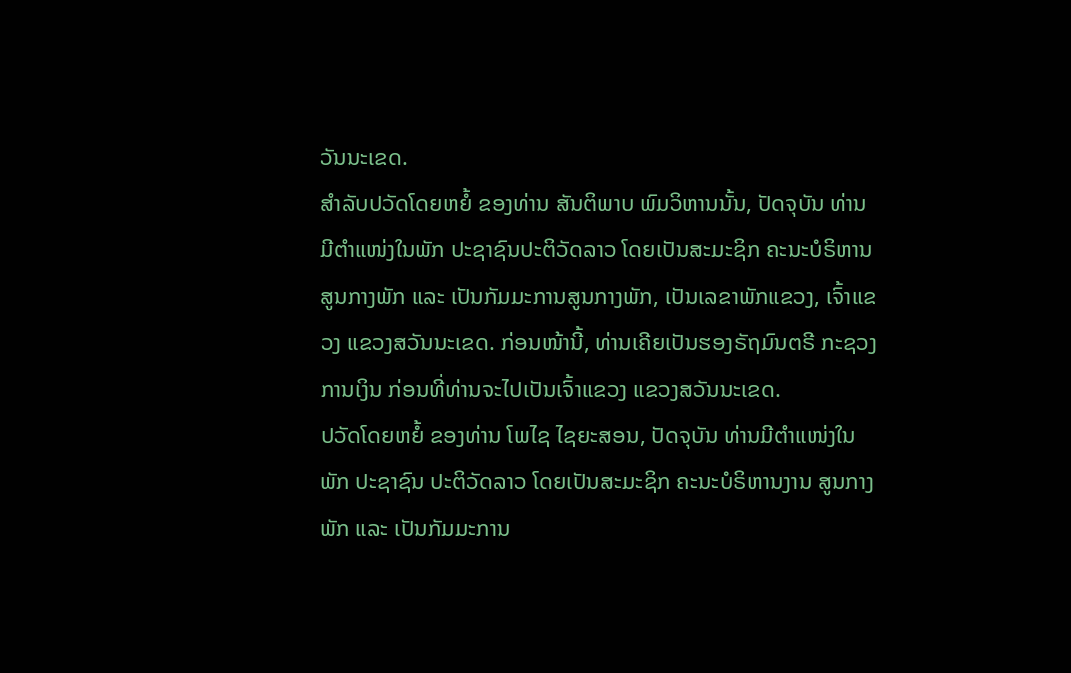ວັນນະເຂດ.
ສຳລັບປວັດໂດຍຫຍໍ້ ຂອງທ່ານ ສັນຕິພາບ ພົມວິຫານນັ້ນ, ປັດຈຸບັນ ທ່ານມີຕຳແໜ່ງໃນພັກ ປະຊາຊົນປະຕິວັດລາວ ໂດຍເປັນສະມະຊິກ ຄະນະບໍຣິຫານສູນກາງພັກ ແລະ ເປັນກັມມະການສູນກາງພັກ, ເປັນເລຂາພັກແຂວງ, ເຈົ້າແຂວງ ແຂວງສວັນນະເຂດ. ກ່ອນໜ້ານີ້, ທ່ານເຄີຍເປັນຮອງຣັຖມົນຕຣີ ກະຊວງການເງິນ ກ່ອນທີ່ທ່ານຈະໄປເປັນເຈົ້າແຂວງ ແຂວງສວັນນະເຂດ.
ປວັດໂດຍຫຍໍ້ ຂອງທ່ານ ໂພໄຊ ໄຊຍະສອນ, ປັດຈຸບັນ ທ່ານມີຕຳແໜ່ງໃນພັກ ປະຊາຊົນ ປະຕິວັດລາວ ໂດຍເປັນສະມະຊິກ ຄະນະບໍຣິຫານງານ ສູນກາງພັກ ແລະ ເປັນກັມມະການ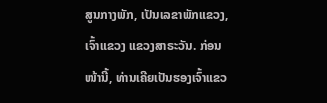ສູນກາງພັກ, ເປັນເລຂາພັກແຂວງ, ເຈົ້າແຂວງ ແຂວງສາຣະວັນ. ກ່ອນໜ້ານີ້, ທ່ານເຄີຍເປັນຮອງເຈົ້າແຂວ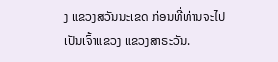ງ ແຂວງສວັນນະເຂດ ກ່ອນທີ່ທ່ານຈະໄປເປັນເຈົ້າແຂວງ ແຂວງສາຣະວັນ.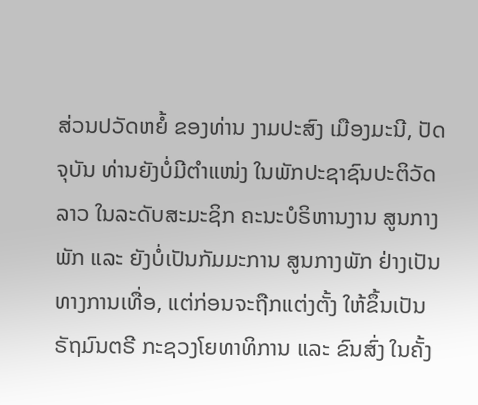ສ່ວນປວັດຫຍໍ້ ຂອງທ່ານ ງາມປະສົງ ເມືອງມະນີ, ປັດຈຸບັນ ທ່ານຍັງບໍ່ມີຕຳແໜ່ງ ໃນພັກປະຊາຊົນປະຕິວັດລາວ ໃນລະດັບສະມະຊິກ ຄະນະບໍຣິຫານງານ ສູນກາງພັກ ແລະ ຍັງບໍ່ເປັນກັມມະການ ສູນກາງພັກ ຢ່າງເປັນທາງການເທື່ອ, ແຕ່ກ່ອນຈະຖືກແຕ່ງຕັ້ງ ໃຫ້ຂຶ້ນເປັນ ຣັຖມົນຕຣີ ກະຊວງໂຍທາທິການ ແລະ ຂົນສົ່ງ ໃນຄັ້ງ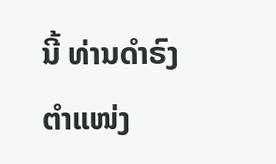ນີ້ ທ່ານດຳຣົງຕຳແໜ່ງ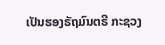ເປັນຮອງຣັຖມົນຕຣີ ກະຊວງ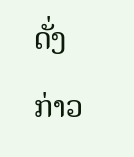ດັ່ງກ່າວ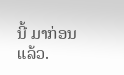ນີ້ ມາກ່ອນແລ້ວ.